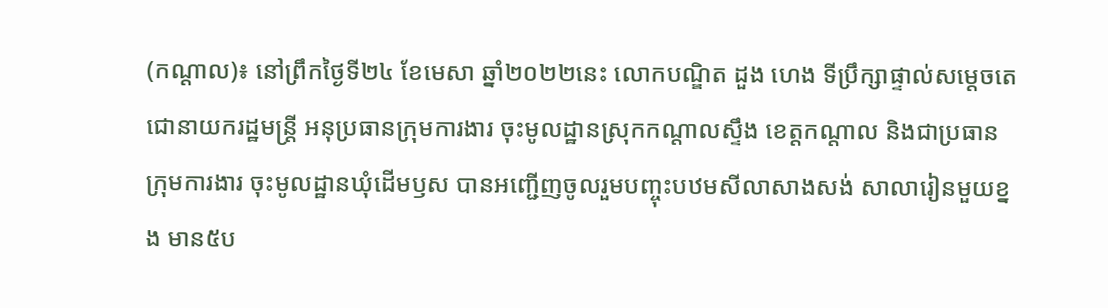(កណ្ដាល)៖ នៅព្រឹកថ្ងៃទី២៤ ខែមេសា ឆ្នាំ២០២២នេះ លោកបណ្ឌិត ដួង ហេង ទីប្រឹក្សាផ្ទាល់សម្តេចតេជោនាយករដ្ឋមន្រ្តី អនុប្រធានក្រុមការងារ ចុះមូលដ្ឋានស្រុកកណ្តាលស្ទឹង ខេត្តកណ្តាល និងជាប្រធានក្រុមការងារ ចុះមូលដ្ឋានឃុំដើមឫស បានអញ្ជើញចូលរួមបញ្ចុះបឋមសីលាសាងសង់ សាលារៀនមួយខ្នង មាន៥ប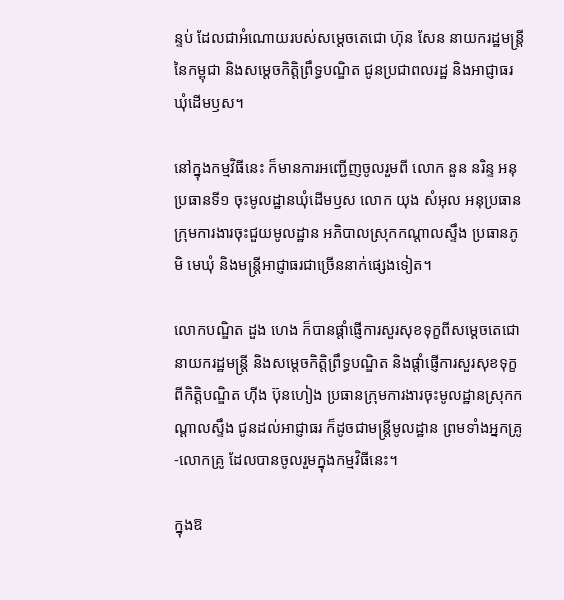ន្ទប់ ដែលជាអំណោយរបស់សម្តេចតេជោ ហ៊ុន សែន នាយករដ្ឋមន្រ្តីនៃកម្ពុជា និងសម្តេចកិត្តិព្រឹទ្ធបណ្ឌិត ជូនប្រជាពលរដ្ឋ និងអាជ្ញាធរឃុំដើមឫស។

នៅក្នុងកម្មវិធីនេះ ក៏មានការអញ្ជើញចូលរួមពី លោក នួន នរិន្ទ អនុប្រធានទី១ ចុះមូលដ្ឋានឃុំដើមឫស លោក យុង សំអុល អនុប្រធានក្រុមការងារចុះជួយមូលដ្ឋាន អភិបាលស្រុកកណ្តាលស្ទឹង ប្រធានភូមិ មេឃុំ និងមន្រ្តីអាជ្ញាធរជាច្រើននាក់ផ្សេងទៀត។

លោកបណ្ឌិត ដួង ហេង ក៏បានផ្ដាំផ្ញើការសួរសុខទុក្ខពីសម្ដេចតេជោនាយករដ្ឋមន្ដ្រី និងសម្តេចកិត្តិព្រឹទ្ធបណ្ឌិត និងផ្ដាំផ្ញើការសួរសុខទុក្ខ ពីកិត្ដិបណ្ឌិត ហ៊ីង ប៊ុនហៀង ប្រធានក្រុមការងារចុះមូលដ្ឋានស្រុកកណ្ដាលស្ទឹង ជូនដល់អាជ្ញាធរ ក៏ដូចជាមន្ដ្រីមូលដ្ឋាន ព្រមទាំងអ្នកគ្រូ-លោកគ្រូ ដែលបានចូលរួមក្នុងកម្មវិធីនេះ។

ក្នុងឱ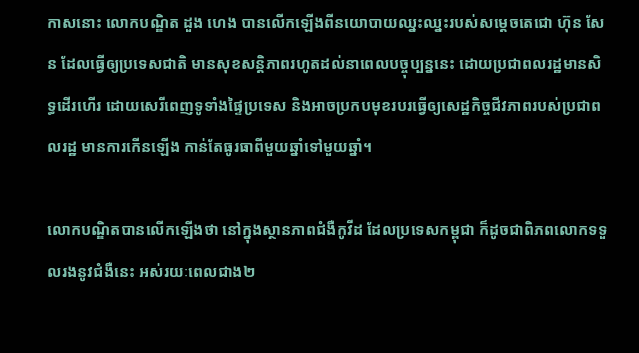កាសនោះ លោកបណ្ឌិត ដួង ហេង បានលើកឡើងពីនយោបាយឈ្នះឈ្នះរបស់សម្ដេចតេជោ ហ៊ុន សែន ដែលធ្វើឲ្យប្រទេសជាតិ មានសុខសន្ដិភាពរហូតដល់នាពេលបច្ចុប្បន្ននេះ ដោយប្រជាពលរដ្ឋមានសិទ្ធដើរហើរ ដោយសេរីពេញទូទាំងផ្ទៃប្រទេស និងអាចប្រកបមុខរបរធ្វើឲ្យសេដ្ឋកិច្ចជីវភាពរបស់ប្រជាពលរដ្ឋ មានការកើនឡើង កាន់តែធូរធាពីមួយឆ្នាំទៅមួយឆ្នាំ។

លោកបណ្ឌិតបានលើកឡើងថា នៅក្នុងស្ថានភាពជំងឺកូវីដ ដែលប្រទេសកម្ពុជា ក៏ដូចជាពិភពលោកទទួលរងនូវជំងឺនេះ អស់រយៈពេលជាង២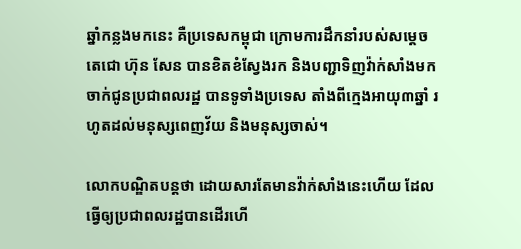ឆ្នាំកន្លងមកនេះ គឺប្រទេសកម្ពុជា ក្រោមការដឹកនាំរបស់សម្ដេចតេជោ ហ៊ុន សែន បានខិតខំស្វែងរក និងបញ្ជាទិញវ៉ាក់សាំងមកចាក់ជូនប្រជាពលរដ្ឋ បានទូទាំងប្រទេស តាំងពីក្មេងអាយុ៣ឆ្នាំ រហូតដល់មនុស្សពេញវ័យ និងមនុស្សចាស់។

លោកបណ្ឌិតបន្ដថា ដោយសារតែមានវ៉ាក់សាំងនេះហើយ ដែលធ្វើឲ្យប្រជាពលរដ្ឋបានដើរហើ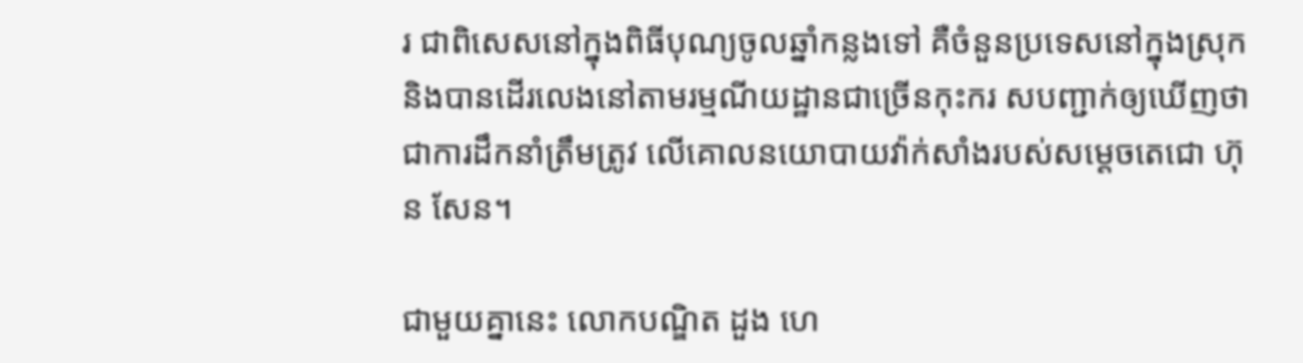រ ជាពិសេសនៅក្នុងពិធីបុណ្យចូលឆ្នាំកន្លងទៅ គឺចំនួនប្រទេសនៅក្នុងស្រុក និងបានដើរលេងនៅតាមរម្មណីយដ្ឋានជាច្រើនកុះករ សបញ្ជាក់ឲ្យឃើញថា ជាការដឹកនាំត្រឹមត្រូវ លើគោលនយោបាយវ៉ាក់សាំងរបស់សម្ដេចតេជោ ហ៊ុន សែន។

ជាមួយគ្នានេះ លោកបណ្ឌិត ដួង ហេ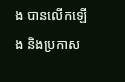ង បានលើកឡើង និងប្រកាស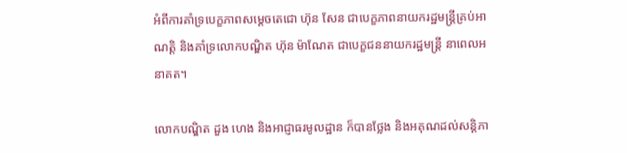អំពីការគាំទ្របេក្ខភាពសម្ដេចតេជោ ហ៊ុន សែន ជាបេក្ខភាពនាយករដ្ឋមន្ដ្រីគ្រប់អាណត្ដិ និងគាំទ្រលោកបណ្ឌិត ហ៊ុន ម៉ាណែត ជាបេក្ខជននាយករដ្ឋមន្ដ្រី នាពេលអនាគត។

លោកបណ្ឌិត ដួង ហេង និងអាជ្ញាធរមូលដ្ឋាន ក៏បានថ្លែង និងអគុណដល់សន្ដិភា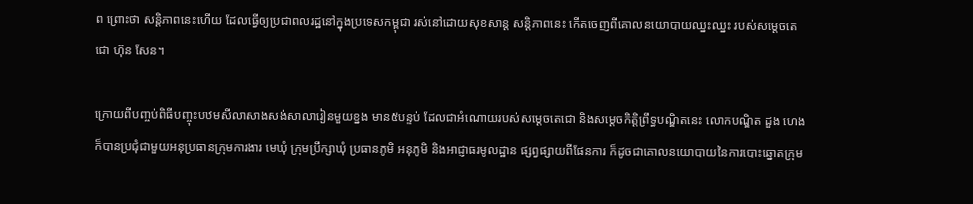ព ព្រោះថា សន្ដិភាពនេះហើយ ដែលធ្វើឲ្យប្រជាពលរដ្ឋនៅក្នុងប្រទេសកម្ពុជា រស់នៅដោយសុខសាន្ដ សន្ដិភាពនេះ កើតចេញពីគោលនយោបាយឈ្នះឈ្នះ របស់សម្ដេចតេជោ ហ៊ុន សែន។

ក្រោយពីបញ្ចប់ពិធីបញ្ចុះបឋមសីលាសាងសង់សាលារៀនមួយខ្នង មាន៥បន្ទប់ ដែលជាអំណោយរបស់សម្ដេចតេជោ និងសម្តេចកិត្តិព្រឹទ្ធបណ្ឌិតនេះ លោកបណ្ឌិត ដួង ហេង ក៏បានប្រជុំជាមួយអនុប្រធានក្រុមការងារ មេឃុំ ក្រុមប្រឹក្សាឃុំ ប្រធានភូមិ អនុភូមិ និងអាជ្ញាធរមូលដ្ឋាន ផ្សព្វផ្សាយពីផែនការ ក៏ដូចជាគោលនយោបាយនៃការបោះឆ្នោតក្រុម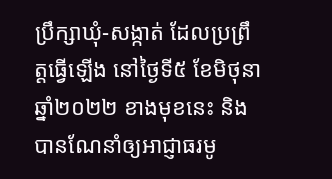ប្រឹក្សាឃុំ-សង្កាត់ ដែលប្រព្រឹត្ដធ្វើឡើង នៅថ្ងៃទី៥ ខែមិថុនា ឆ្នាំ២០២២ ខាងមុខនេះ និងបានណែនាំឲ្យអាជ្ញាធរមូ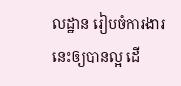លដ្ឋាន រៀបចំការងារនេះឲ្យបានល្អ ដើ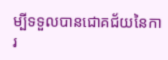ម្បីទទួលបានជោគជ័យនៃការ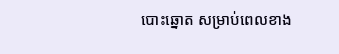បោះឆ្នោត សម្រាប់ពេលខាង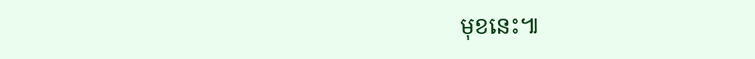មុខនេះ៕